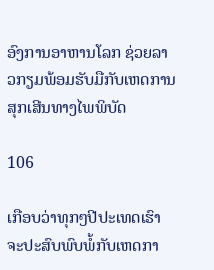ອົງການອາຫານໂລກ ຊ່ວຍລາວກຽມພ້ອມຮັບມືກັບເຫດການສຸກເສີນທາງໄພພິບັດ

106

ເກືອບວ່າທຸກໆປີປະເທດເຮົາຈະປະສົບພົບພໍ້ກັບເຫດກາ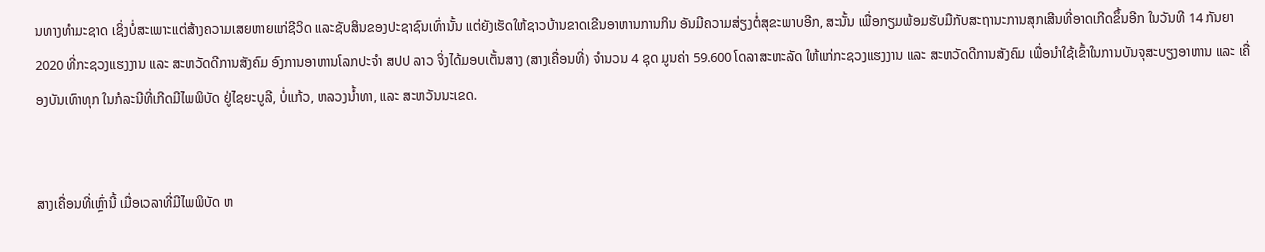ນທາງທຳມະຊາດ ເຊິ່ງບໍ່ສະເພາະແຕ່ສ້າງຄວາມເສຍຫາຍແກ່ຊີວິດ ແລະຊັບສິນຂອງປະຊາຊົນເທົ່ານັ້ນ ແຕ່ຍັງເຮັດໃຫ້ຊາວບ້ານຂາດເຂີນອາຫານການກິນ ອັນມີຄວາມສ່ຽງຕໍ່ສຸຂະພາບອີກ, ສະນັ້ນ ເພື່ອກຽມພ້ອມຮັບມືກັບສະຖານະການສຸກເສີນທີ່ອາດເກີດຂຶ້ນອີກ ໃນວັນທີ 14 ກັນຍາ 2020 ທີ່ກະຊວງແຮງງານ ແລະ ສະຫວັດດີການສັງຄົມ ອົງການອາຫານໂລກປະຈໍາ ສປປ ລາວ ຈິ່ງໄດ້ມອບເຕັ້ນສາງ (ສາງເຄື່ອນທີ່) ຈຳນວນ 4 ຊຸດ ມູນຄ່າ 59.600 ໂດລາສະຫະລັດ ໃຫ້ແກ່ກະຊວງແຮງງານ ແລະ ສະຫວັດດີການສັງຄົມ ເພື່ອນຳໃຊ້ເຂົ້າໃນການບັນຈຸສະບຽງອາຫານ ແລະ ເຄື່ອງບັນເທົາທຸກ ໃນກໍລະນີທີ່ເກີດມີໄພພິບັດ ຢູ່ໄຊຍະບູລີ, ບໍ່ແກ້ວ, ຫລວງນໍ້າທາ, ແລະ ສະຫວັນນະເຂດ.


ສາງເຄື່ອນທີ່ເຫຼົ່ານີ້ ເມື່ອເວລາທີ່ມີໄພພິບັດ ຫ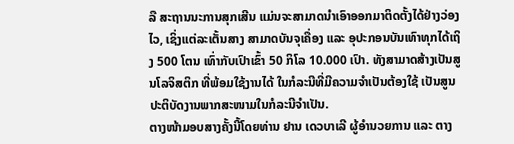ລື ສະຖານນະການສຸກເສີນ ແມ່ນຈະສາມາດນຳເອົາອອກມາຕິດຕັ້ງໄດ້ຢ່າງວ່ອງໄວ, ເຊິ່ງແຕ່ລະເຕັ້ນສາງ ສາມາດບັນຈຸເຄື່ອງ ແລະ ອຸປະກອນບັນເທົາທຸກໄດ້ເຖິງ 500 ໂຕນ ເທົ່າກັບເປົາເຂົ້າ 50 ກິໂລ 10.000 ເປົາ. ທັງສາມາດສ້າງເປັນສູນໂລຈິສຕິກ ທີ່ພ້ອມໃຊ້ງານໄດ້ ໃນກໍລະນີທີ່ມີຄວາມຈຳເປັນຕ້ອງໃຊ້ ເປັນສູນປະຕິບັດງານພາກສະໜາມໃນກໍລະນີຈຳເປັນ.
ຕາງໜ້າມອບສາງຄັ້ງນີ້ໂດຍທ່ານ ຢານ ເດວບາເລີ ຜູ້ອຳນວຍການ ແລະ ຕາງ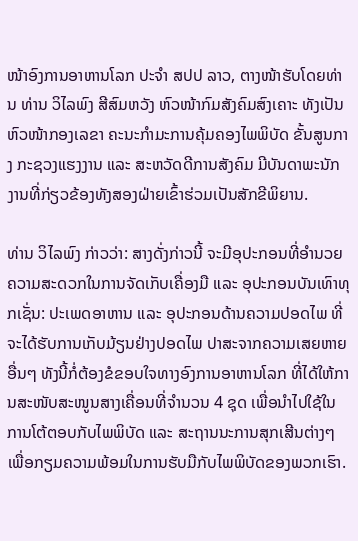ໜ້າອົງການອາຫານໂລກ ປະຈຳ ສປປ ລາວ, ຕາງໜ້າຮັບໂດຍທ່ານ ທ່ານ ວິໄລພົງ ສີສົມຫວັງ ຫົວໜ້າກົມສັງຄົມສົງເຄາະ ທັງເປັນຫົວໜ້າກອງເລຂາ ຄະນະກໍາມະການຄຸ້ມຄອງໄພພິບັດ ຂັ້ນສູນກາງ ກະຊວງແຮງງານ ແລະ ສະຫວັດດີການສັງຄົມ ມີບັນດາພະນັກງານທີ່ກ່ຽວຂ້ອງທັງສອງຝ່າຍເຂົ້າຮ່ວມເປັນສັກຂີພິຍານ.

ທ່ານ ວິໄລພົງ ກ່າວວ່າ: ສາງດັ່ງກ່າວນີ້ ຈະມີອຸປະກອນທີ່ອຳນວຍຄວາມສະດວກໃນການຈັດເກັບເຄື່ອງມື ແລະ ອຸປະກອນບັນເທົາທຸກເຊັ່ນ: ປະເພດອາຫານ ແລະ ອຸປະກອນດ້ານຄວາມປອດໄພ ທີ່ຈະໄດ້ຮັບການເກັບມ້ຽນຢ່າງປອດໄພ ປາສະຈາກຄວາມເສຍຫາຍອື່ນໆ ທັງນີ້ກໍ່ຕ້ອງຂໍຂອບໃຈທາງອົງການອາຫານໂລກ ທີ່ໄດ້ໃຫ້ການສະໜັບສະໜູນສາງເຄື່ອນທີ່ຈຳນວນ 4 ຊຸດ ເພື່ອນຳໄປໃຊ້ໃນການໂຕ້ຕອບກັບໄພພິບັດ ແລະ ສະຖານນະການສຸກເສີນຕ່າງໆ ເພື່ອກຽມຄວາມພ້ອມໃນການຮັບມືກັບໄພພິບັດຂອງພວກເຮົາ.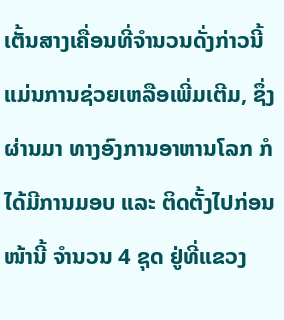ເຕັ້ນສາງເຄື່ອນທີ່ຈຳນວນດັ່ງກ່າວນີ້ ແມ່ນການຊ່ວຍເຫລືອເພີ່ມເຕີມ, ຊຶ່ງຜ່ານມາ ທາງອົງການອາຫານໂລກ ກໍໄດ້ມີການມອບ ແລະ ຕິດຕັ້ງໄປກ່ອນໜ້ານີ້ ຈໍານວນ 4 ຊຸດ ຢູ່ທີ່ແຂວງ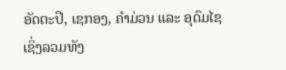ອັດຕະປື, ເຊກອງ, ຄຳມ່ວນ ແລະ ອຸດົມໄຊ ເຊິ່ງລວມທັງ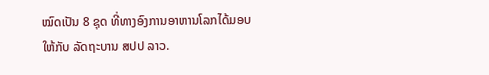ໝົດເປັນ 8 ຊຸດ ທີ່ທາງອົງການອາຫານໂລກໄດ້ມອບໃຫ້ກັບ ລັດຖະບານ ສປປ ລາວ.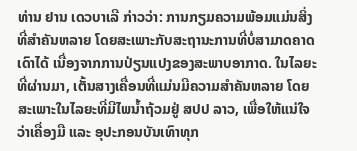ທ່ານ ຢານ ເດວບາເລີ ກ່າວວ່າ: ການກຽມຄວາມພ້ອມແມ່ນສິ່ງທີ່ສຳຄັນຫລາຍ ໂດຍສະເພາະກັບສະຖານະການທີ່ບໍ່ສາມາດຄາດເດົາໄດ້ ເນື່ອງຈາກການປ່ຽນແປງຂອງສະພາບອາກາດ. ໃນໄລຍະທີ່ຜ່ານມາ, ເຕັ້ນສາງເຄື່ອນທີ່ແມ່ນມີຄວາມສຳຄັນຫລາຍ ໂດຍສະເພາະໃນໄລຍະທີ່ມີໄພນໍ້າຖ້ວມຢູ່ ສປປ ລາວ, ເພື່ອໃຫ້ແນ່ໃຈວ່າເຄື່ອງມື ແລະ ອຸປະກອນບັນເທົາທຸກ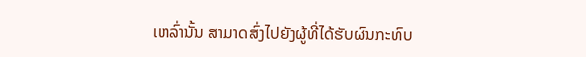ເຫລົ່ານັ້ນ ສາມາດສົ່ງໄປຍັງຜູ້ທີ່ໄດ້ຮັບຜົນກະທົບ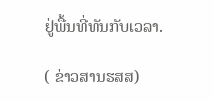ຢູ່ພື້ນທີ່ທັນກັບເວລາ.

( ຂ່າວສານຮສສ)